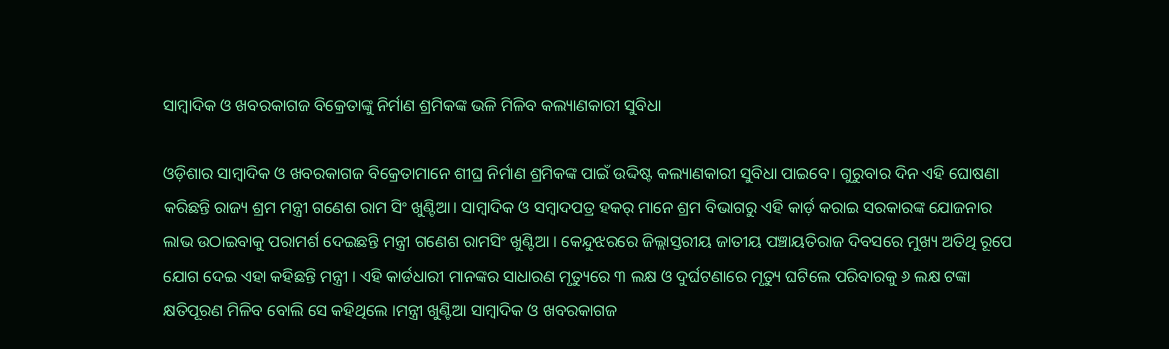ସାମ୍ବାଦିକ ଓ ଖବରକାଗଜ ବିକ୍ରେତାଙ୍କୁ ନିର୍ମାଣ ଶ୍ରମିକଙ୍କ ଭଳି ମିଳିବ କଲ୍ୟାଣକାରୀ ସୁବିଧା

ଓଡ଼ିଶାର ସାମ୍ବାଦିକ ଓ ଖବରକାଗଜ ବିକ୍ରେତାମାନେ ଶୀଘ୍ର ନିର୍ମାଣ ଶ୍ରମିକଙ୍କ ପାଇଁ ଉଦ୍ଦିଷ୍ଟ କଲ୍ୟାଣକାରୀ ସୁବିଧା ପାଇବେ। ଗୁରୁବାର ଦିନ ଏହି ଘୋଷଣା କରିଛନ୍ତି ରାଜ୍ୟ ଶ୍ରମ ମନ୍ତ୍ରୀ ଗଣେଶ ରାମ ସିଂ ଖୁଣ୍ଟିଆ। ସାମ୍ବାଦିକ ଓ ସମ୍ବାଦପତ୍ର ହକର୍ ମାନେ ଶ୍ରମ ବିଭାଗରୁ ଏହି କାର୍ଡ଼ କରାଇ ସରକାରଙ୍କ ଯୋଜନାର ଲାଭ ଉଠାଇବାକୁ ପରାମର୍ଶ ଦେଇଛନ୍ତି ମନ୍ତ୍ରୀ ଗଣେଶ ରାମସିଂ ଖୁଣ୍ଟିଆ । କେନ୍ଦୁଝରରେ ଜିଲ୍ଲାସ୍ତରୀୟ ଜାତୀୟ ପଞ୍ଚାୟତିରାଜ ଦିବସରେ ମୁଖ୍ୟ ଅତିଥି ରୂପେ ଯୋଗ ଦେଇ ଏହା କହିଛନ୍ତି ମନ୍ତ୍ରୀ । ଏହି କାର୍ଡଧାରୀ ମାନଙ୍କର ସାଧାରଣ ମୃତ୍ୟୁରେ ୩ ଲକ୍ଷ ଓ ଦୁର୍ଘଟଣାରେ ମୃତ୍ୟୁ ଘଟିଲେ ପରିବାରକୁ ୬ ଲକ୍ଷ ଟଙ୍କା କ୍ଷତିପୂରଣ ମିଳିବ ବୋଲି ସେ କହିଥିଲେ ।ମନ୍ତ୍ରୀ ଖୁଣ୍ଟିଆ ସାମ୍ବାଦିକ ଓ ଖବରକାଗଜ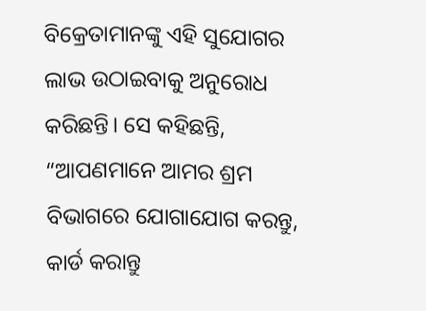ବିକ୍ରେତାମାନଙ୍କୁ ଏହି ସୁଯୋଗର ଲାଭ ଉଠାଇବାକୁ ଅନୁରୋଧ କରିଛନ୍ତି। ସେ କହିଛନ୍ତି, “ଆପଣମାନେ ଆମର ଶ୍ରମ ବିଭାଗରେ ଯୋଗାଯୋଗ କରନ୍ତୁ, କାର୍ଡ କରାନ୍ତୁ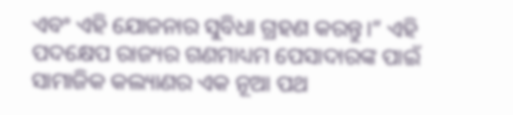ଏବଂ ଏହି ଯୋଜନାର ସୁବିଧା ଗ୍ରହଣ କରନ୍ତୁ।” ଏହି ପଦକ୍ଷେପ ରାଜ୍ୟର ଗଣମାଧ୍ୟମ ପେସାଦାରଙ୍କ ପାଇଁ ସାମାଜିକ କଲ୍ୟାଣର ଏକ ନୂଆ ପଥ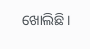ଖୋଲିଛି।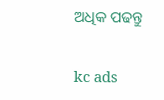ଅଧିକ ପଢନ୍ତୁ

kc ads